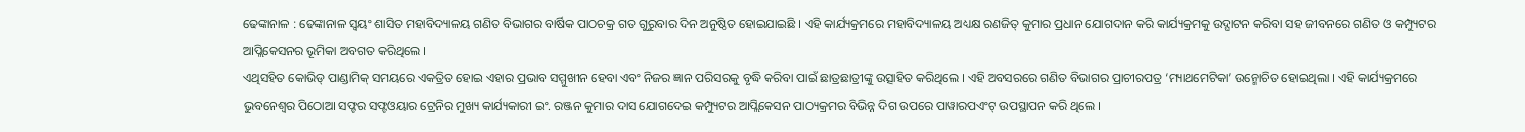ଢେଙ୍କାନାଳ : ଢେଙ୍କାନାଳ ସ୍ୱୟଂ ଶାସିତ ମହାବିଦ୍ୟାଳୟ ଗଣିତ ବିଭାଗର ବାର୍ଷିକ ପାଠଚକ୍ର ଗତ ଗୁରୁବାର ଦିନ ଅନୁଷ୍ଠିତ ହୋଇଯାଇଛି । ଏହି କାର୍ଯ୍ୟକ୍ରମରେ ମହାବିଦ୍ୟାଳୟ ଅଧ୍ୟକ୍ଷ ରଣଜିତ୍ କୁମାର ପ୍ରଧାନ ଯୋଗଦାନ କରି କାର୍ଯ୍ୟକ୍ରମକୁ ଉଦ୍ଘାଟନ କରିବା ସହ ଜୀବନରେ ଗଣିତ ଓ କମ୍ପ୍ୟୁଟର ଆପ୍ଲିକେସନର ଭୂମିକା ଅବଗତ କରିଥିଲେ ।
ଏଥିସହିତ କୋଭିଡ୍ ପାଣ୍ଡାମିକ୍ ସମୟରେ ଏକତ୍ରିତ ହୋଇ ଏହାର ପ୍ରଭାବ ସମ୍ମୁଖୀନ ହେବା ଏବଂ ନିଜର ଜ୍ଞାନ ପରିସରକୁ ବୃଦ୍ଧି କରିବା ପାଇଁ ଛାତ୍ରଛାତ୍ରୀଙ୍କୁ ଉତ୍ସାହିତ କରିଥିଲେ । ଏହି ଅବସରରେ ଗଣିତ ବିଭାଗର ପ୍ରାଚୀରପତ୍ର ‘ମ୍ୟାଥମେଟିକା’ ଉନ୍ମୋଚିତ ହୋଇଥିଲା । ଏହି କାର୍ଯ୍ୟକ୍ରମରେ ଭୁବନେଶ୍ୱର ପିଠୋଆ ସଫ୍ଟର ସଫ୍ଟଓୟାର ଟ୍ରେନିର ମୁଖ୍ୟ କାର୍ଯ୍ୟକାରୀ ଇଂ. ରଞ୍ଜନ କୁମାର ଦାସ ଯୋଗଦେଇ କମ୍ପ୍ୟୁଟର ଆପ୍ଲିକେସନ ପାଠ୍ୟକ୍ରମର ବିଭିନ୍ନ ଦିଗ ଉପରେ ପାୱାରପଏଂଟ୍ ଉପସ୍ଥାପନ କରି ଥିଲେ ।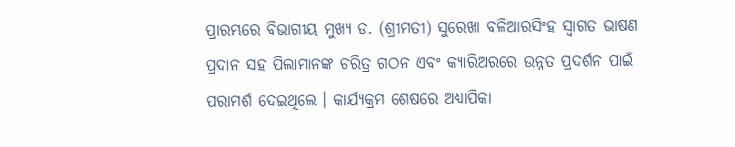ପ୍ରାରମ୍ଭରେ ବିଭାଗୀୟ ମୁଖ୍ୟ ଡ. (ଶ୍ରୀମତୀ) ସୁରେଖା ବଳିଆରସିଂହ ସ୍ୱାଗତ ଭାଷଣ ପ୍ରଦାନ ସହ ପିଲାମାନଙ୍କ ଚରିତ୍ର ଗଠନ ଏବଂ କ୍ୟାରିଅରରେ ଉନ୍ନତ ପ୍ରଦର୍ଶନ ପାଇଁ ପରାମର୍ଶ ଦେଇଥିଲେ । କାର୍ଯ୍ୟକ୍ରମ ଶେଷରେ ଅଧ୍ୟାପିକା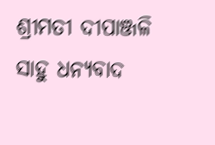ଶ୍ରୀମତୀ ଦୀପାଞ୍ଜଳି ସାହୁ ଧନ୍ୟବାଦ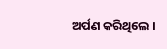ଅର୍ପଣ କରିଥିଲେ ।